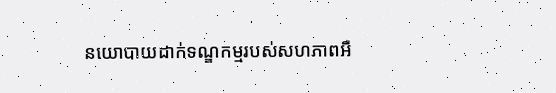នយោបាយដាក់ទណ្ឌកម្មរបស់សហភាពអឺ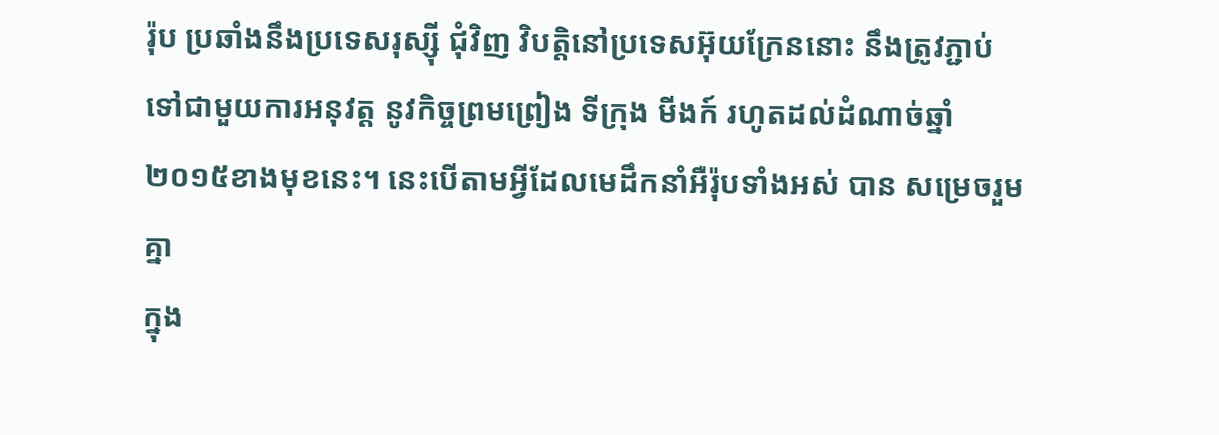រ៉ុប ប្រឆាំងនឹងប្រទេសរុស្ស៊ី ជុំវិញ វិបត្តិនៅប្រទេសអ៊ុយក្រែននោះ នឹងត្រូវភ្ជាប់ទៅជាមួយការអនុវត្ត នូវកិច្ចព្រមព្រៀង ទីក្រុង មីងក៍ រហូតដល់ដំណាច់ឆ្នាំ ២០១៥ខាងមុខនេះ។ នេះបើតាមអ្វីដែលមេដឹកនាំអឺរ៉ុបទាំងអស់ បាន សម្រេចរួមគ្នា
ក្នុង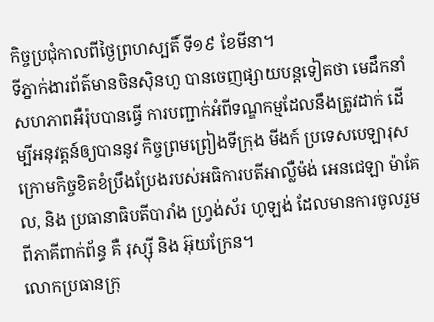កិច្ចប្រជុំកាលពីថ្ងៃព្រហស្បតិ៍ ទី១៩ ខែមីនា។
ទីភ្នាក់ងារព័ត៌មានចិនស៊ិនហួ បានចេញផ្សាយបន្តទៀតថា មេដឹកនាំសហភាពអឺរ៉ុបបានធ្វើ ការបញ្ជាក់អំពីទណ្ឌកម្មដែលនឹងត្រូវដាក់ ដើម្បីអនុវត្តន៍ឲ្យបាននូវ កិច្ចព្រមព្រៀងទីក្រុង មីងក៍ ប្រទេសបេឡារុស ក្រោមកិច្ចខិតខំប្រឹងប្រែងរបស់អធិការបតីអាល្លឺម៉ង់ អេនជេឡា ម៉ាគែល, និង ប្រធានាធិបតីបារាំង ហ្វ្រង់ស័រ ហូឡង់ ដែលមានការចូលរួមពីភាគីពាក់ព័ន្ធ គឺ រុស្ស៊ី និង អ៊ុយក្រែន។
លោកប្រធានក្រុ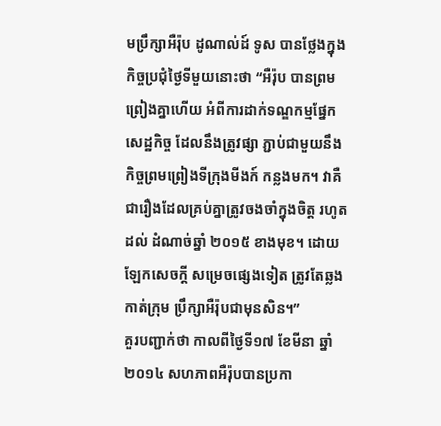មប្រឹក្សាអឺរ៉ុប ដូណាល់ដ៍ ទូស បានថ្លែងក្នុងកិច្ចប្រជុំថ្ងៃទីមួយនោះថា “អឺរ៉ុប បានព្រមព្រៀងគ្នាហើយ អំពីការដាក់ទណ្ឌកម្មផ្នែកសេដ្ឋកិច្ច ដែលនឹងត្រូវផ្សា ភ្ជាប់ជាមួយនឹង កិច្ចព្រមព្រៀងទីក្រុងមីងក៍ កន្លងមក។ វាគឺជារឿងដែលគ្រប់គ្នាត្រូវចងចាំក្នុងចិត្ត រហូតដល់ ដំណាច់ឆ្នាំ ២០១៥ ខាងមុខ។ ដោយឡែកសេចក្តី សម្រេចផ្សេងទៀត ត្រូវតែឆ្លងកាត់ក្រុម ប្រឹក្សាអឺរ៉ុបជាមុនសិន។”
គួរបញ្ជាក់ថា កាលពីថ្ងៃទី១៧ ខែមីនា ឆ្នាំ ២០១៤ សហភាពអឺរ៉ុបបានប្រកា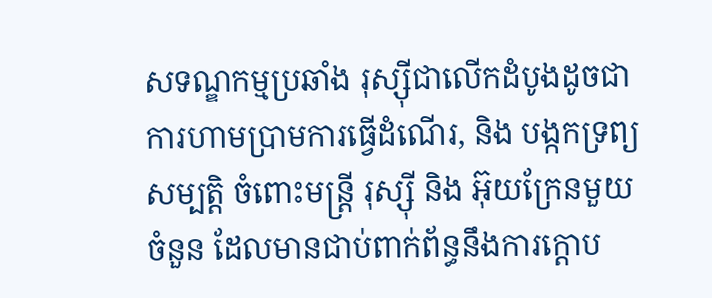សទណ្ឌកម្មប្រឆាំង រុស្ស៊ីជាលើកដំបូងដូចជា ការហាមប្រាមការធ្វើដំណើរ, និង បង្កកទ្រព្យសម្បត្តិ ចំពោះមន្ត្រី រុស្ស៊ី និង អ៊ុយក្រែនមួយចំនួន ដែលមានជាប់ពាក់ព័ន្ធនឹងការក្តោប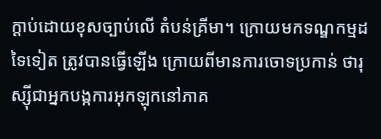ក្តាប់ដោយខុសច្បាប់លើ តំបន់គ្រីមា។ ក្រោយមកទណ្ឌកម្មដទៃទៀត ត្រូវបានធ្វើឡើង ក្រោយពីមានការចោទប្រកាន់ ថារុស្ស៊ីជាអ្នកបង្កការអុកឡុកនៅភាគ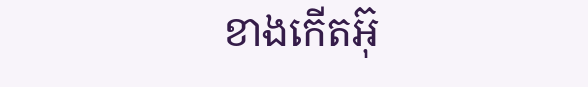ខាងកើតអ៊ុ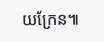យក្រែន៕